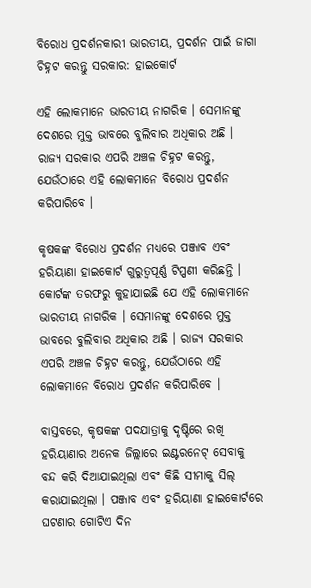ବିରୋଧ ପ୍ରଦର୍ଶନକାରୀ ଭାରତୀୟ, ପ୍ରଦର୍ଶନ ପାଇଁ ଜାଗା ଚିହ୍ନଟ କରନ୍ତୁ ସରକାର: ହାଇକୋର୍ଟ

ଏହି ଲୋକମାନେ ଭାରତୀୟ ନାଗରିକ । ସେମାନଙ୍କୁ ଦେଶରେ ମୁକ୍ତ ଭାବରେ ବୁଲିବାର ଅଧିକାର ଅଛି । ରାଜ୍ୟ ସରକାର ଏପରି ଅଞ୍ଚଳ ଚିହ୍ନଟ କରନ୍ତୁ, ଯେଉଁଠାରେ ଏହି ଲୋକମାନେ ବିରୋଧ ପ୍ରଦର୍ଶନ କରିପାରିବେ ।

କୃଷକଙ୍କ ବିରୋଧ ପ୍ରଦର୍ଶନ ମଧ୍ୟରେ ପଞ୍ଜାବ ଏବଂ ହରିୟାଣା ହାଇକୋର୍ଟ ଗୁରୁତ୍ୱପୂର୍ଣ୍ଣ ଟିପ୍ପଣୀ କରିଛନ୍ତି । କୋର୍ଟଙ୍କ ତରଫରୁ କୁହାଯାଇଛି ଯେ ଏହି ଲୋକମାନେ ଭାରତୀୟ ନାଗରିକ । ସେମାନଙ୍କୁ ଦେଶରେ ମୁକ୍ତ ଭାବରେ ବୁଲିବାର ଅଧିକାର ଅଛି । ରାଜ୍ୟ ସରକାର ଏପରି ଅଞ୍ଚଳ ଚିହ୍ନଟ କରନ୍ତୁ, ଯେଉଁଠାରେ ଏହି ଲୋକମାନେ ବିରୋଧ ପ୍ରଦର୍ଶନ କରିପାରିବେ ।

ବାସ୍ତବରେ, କୃଷକଙ୍କ ପଦଯାତ୍ରାକୁ ଦୃଷ୍ଟିରେ ରଖି ହରିୟାଣାର ଅନେକ ଜିଲ୍ଲାରେ ଇଣ୍ଟରନେଟ୍ ସେବାକୁ ବନ୍ଦ କରି ଦିଆଯାଇଥିଲା ଏବଂ କିଛି ସୀମାକୁ ସିଲ୍ କରାଯାଇଥିଲା । ପଞ୍ଜାବ ଏବଂ ହରିୟାଣା ହାଇକୋର୍ଟରେ ଘଟଣାର ଗୋଟିଏ ଦିନ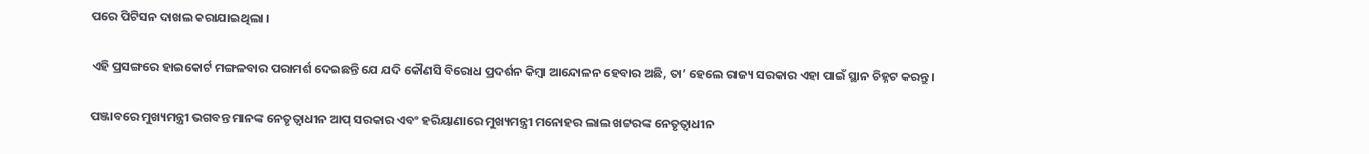ପରେ ପିଟିସନ ଦାଖଲ କରାଯାଇଥିଲା ।

ଏହି ପ୍ରସଙ୍ଗରେ ହାଇକୋର୍ଟ ମଙ୍ଗଳବାର ପରାମର୍ଶ ଦେଇଛନ୍ତି ଯେ ଯଦି କୌଣସି ବିରୋଧ ପ୍ରଦର୍ଶନ କିମ୍ବା ଆନ୍ଦୋଳନ ହେବାର ଅଛି, ତା’ ହେଲେ ରାଜ୍ୟ ସରକାର ଏହା ପାଇଁ ସ୍ଥାନ ଚିହ୍ନଟ କରନ୍ତୁ ।

ପଞ୍ଜାବରେ ମୁଖ୍ୟମନ୍ତ୍ରୀ ଭଗବନ୍ତ ମାନଙ୍କ ନେତୃତ୍ୱାଧୀନ ଆପ୍‌ ସରକାର ଏବଂ ହରିୟାଣାରେ ମୁଖ୍ୟମନ୍ତ୍ରୀ ମନୋହର ଲାଲ ଖଟ୍ଟରଙ୍କ ନେତୃତ୍ୱାଧୀନ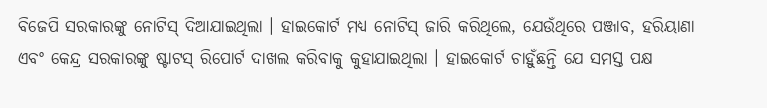ବିଜେପି ସରକାରଙ୍କୁ ନୋଟିସ୍‌ ଦିଆଯାଇଥିଲା । ହାଇକୋର୍ଟ ମଧ୍ୟ ନୋଟିସ୍‌ ଜାରି କରିଥିଲେ, ଯେଉଁଥିରେ ପଞ୍ଜାବ, ହରିୟାଣା ଏବଂ କେନ୍ଦ୍ର ସରକାରଙ୍କୁ ଷ୍ଟାଟସ୍‌ ରିପୋର୍ଟ ଦାଖଲ କରିବାକୁ କୁହାଯାଇଥିଲା । ହାଇକୋର୍ଟ ଚାହୁଁଛନ୍ତି ଯେ ସମସ୍ତ ପକ୍ଷ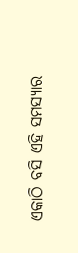ଏକାଠି ବସି ଏହି ସମସ୍ୟାର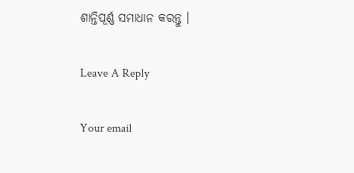ଶାନ୍ତିପୂର୍ଣ୍ଣ ସମାଧାନ କରନ୍ତୁ ।

Leave A Reply

Your email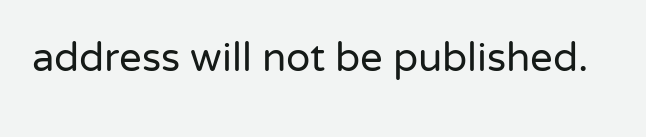address will not be published.